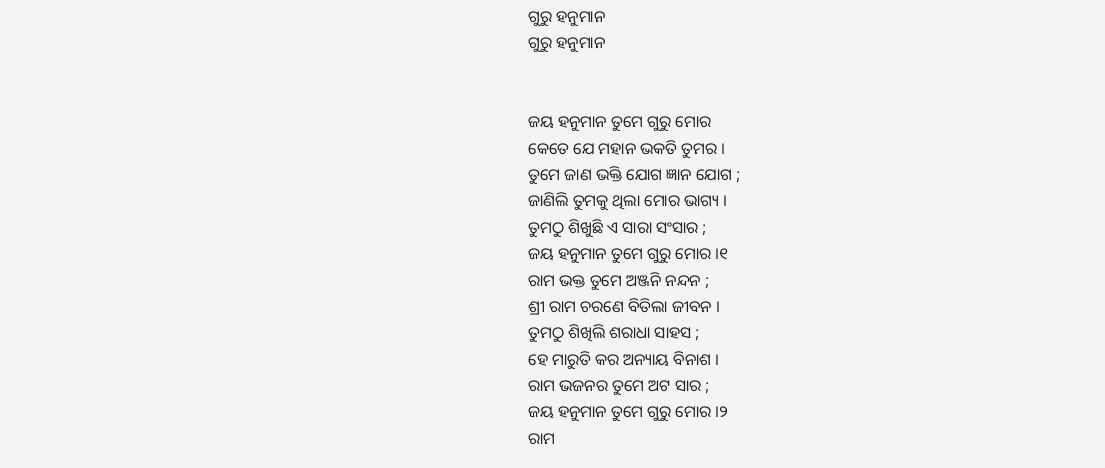ଗୁରୁ ହନୁମାନ
ଗୁରୁ ହନୁମାନ


ଜୟ ହନୁମାନ ତୁମେ ଗୁରୁ ମୋର
କେତେ ଯେ ମହାନ ଭକତି ତୁମର ।
ତୁମେ ଜାଣ ଭକ୍ତି ଯୋଗ ଜ୍ଞାନ ଯୋଗ ;
ଜାଣିଲି ତୁମକୁ ଥିଲା ମୋର ଭାଗ୍ୟ ।
ତୁମଠୁ ଶିଖୁଛି ଏ ସାରା ସଂସାର ;
ଜୟ ହନୁମାନ ତୁମେ ଗୁରୁ ମୋର ।୧
ରାମ ଭକ୍ତ ତୁମେ ଅଞ୍ଜନି ନନ୍ଦନ ;
ଶ୍ରୀ ରାମ ଚରଣେ ବିତିଲା ଜୀବନ ।
ତୁମଠୁ ଶିଖିଲି ଶରାଧା ସାହସ ;
ହେ ମାରୁତି କର ଅନ୍ୟାୟ ବିନାଶ ।
ରାମ ଭଜନର ତୁମେ ଅଟ ସାର ;
ଜୟ ହନୁମାନ ତୁମେ ଗୁରୁ ମୋର ।୨
ରାମ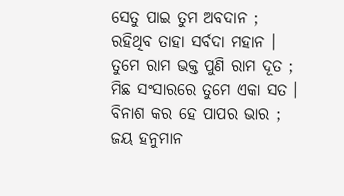ସେତୁ ପାଇ ତୁମ ଅବଦାନ ;
ରହିଥିବ ତାହା ସର୍ବଦା ମହାନ ।
ତୁମେ ରାମ ଭକ୍ତ ପୁଣି ରାମ ଦୂତ ;
ମିଛ ସଂସାରରେ ତୁମେ ଏକା ସତ ।
ବିନାଶ କର ହେ ପାପର ଭାର ;
ଜୟ ହନୁମାନ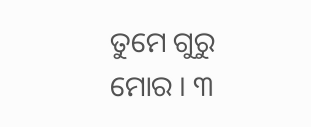ତୁମେ ଗୁରୁ ମୋର । ୩